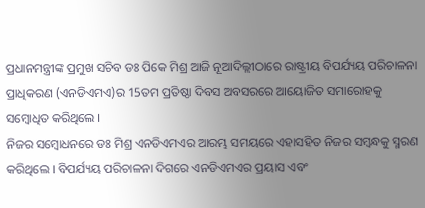ପ୍ରଧାନମନ୍ତ୍ରୀଙ୍କ ପ୍ରମୁଖ ସଚିବ ଡଃ ପିକେ ମିଶ୍ର ଆଜି ନୂଆଦିଲ୍ଲୀଠାରେ ରାଷ୍ଟ୍ରୀୟ ବିପର୍ଯ୍ୟୟ ପରିଚାଳନା ପ୍ରାଧିକରଣ (ଏନଡିଏମଏ)ର 15ତମ ପ୍ରତିଷ୍ଠା ଦିବସ ଅବସରରେ ଆୟୋଜିତ ସମାରୋହକୁ ସମ୍ବୋଧିତ କରିଥିଲେ ।
ନିଜର ସମ୍ବୋଧନରେ ଡଃ ମିଶ୍ର ଏନଡିଏମଏର ଆରମ୍ଭ ସମୟରେ ଏହାସହିତ ନିଜର ସମ୍ବନ୍ଧକୁ ସ୍ମରଣ କରିଥିଲେ । ବିପର୍ଯ୍ୟୟ ପରିଚାଳନା ଦିଗରେ ଏନଡିଏମଏର ପ୍ରୟାସ ଏବଂ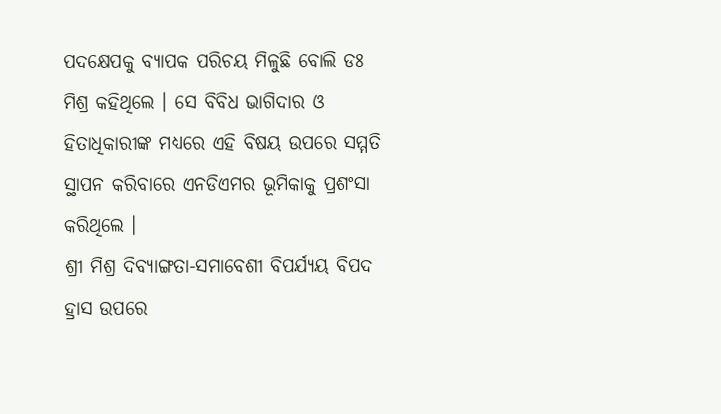ପଦକ୍ଷେପକୁ ବ୍ୟାପକ ପରିଚୟ ମିଳୁଛି ବୋଲି ଡଃ ମିଶ୍ର କହିଥିଲେ । ସେ ବିବିଧ ଭାଗିଦାର ଓ ହିତାଧିକାରୀଙ୍କ ମଧ୍ୟରେ ଏହି ବିଷୟ ଉପରେ ସମ୍ମତି ସ୍ଥାପନ କରିବାରେ ଏନଡିଏମର ଭୂମିକାକୁ ପ୍ରଶଂସା କରିଥିଲେ ।
ଶ୍ରୀ ମିଶ୍ର ଦିବ୍ୟାଙ୍ଗତା-ସମାବେଶୀ ବିପର୍ଯ୍ୟୟ ବିପଦ ହ୍ରାସ ଉପରେ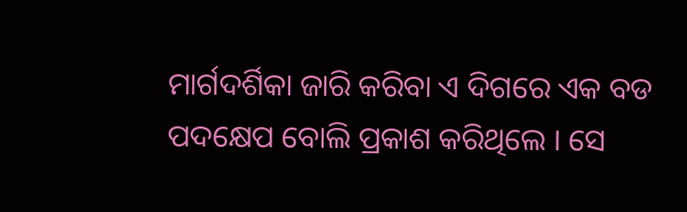ମାର୍ଗଦର୍ଶିକା ଜାରି କରିବା ଏ ଦିଗରେ ଏକ ବଡ ପଦକ୍ଷେପ ବୋଲି ପ୍ରକାଶ କରିଥିଲେ । ସେ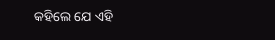କହିଲେ ଯେ ଏହି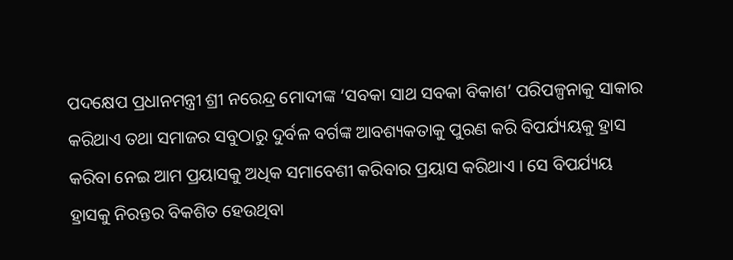ପଦକ୍ଷେପ ପ୍ରଧାନମନ୍ତ୍ରୀ ଶ୍ରୀ ନରେନ୍ଦ୍ର ମୋଦୀଙ୍କ ‘ସବକା ସାଥ ସବକା ବିକାଶ’ ପରିପଳ୍ପନାକୁ ସାକାର କରିଥାଏ ତଥା ସମାଜର ସବୁଠାରୁ ଦୁର୍ବଳ ବର୍ଗଙ୍କ ଆବଶ୍ୟକତାକୁ ପୁରଣ କରି ବିପର୍ଯ୍ୟୟକୁ ହ୍ରାସ କରିବା ନେଇ ଆମ ପ୍ରୟାସକୁ ଅଧିକ ସମାବେଶୀ କରିବାର ପ୍ରୟାସ କରିଥାଏ । ସେ ବିପର୍ଯ୍ୟୟ ହ୍ରାସକୁ ନିରନ୍ତର ବିକଶିତ ହେଉଥିବା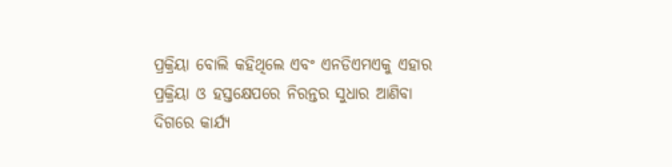ପ୍ରକ୍ରିୟା ବୋଲି କହିଥିଲେ ଏବଂ ଏନଡିଏମଏକୁ ଏହାର ପ୍ରକ୍ରିୟା ଓ ହସ୍ତକ୍ଷେପରେ ନିରନ୍ତର ସୁଧାର ଆଣିବା ଦିଗରେ କାର୍ଯ୍ୟ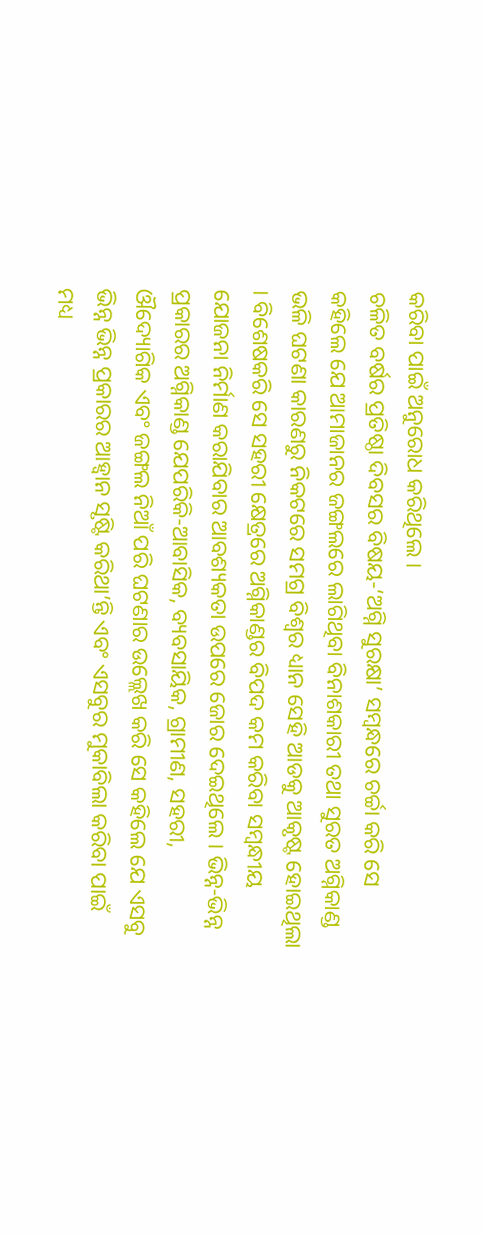କରିବା ପାଇଁ ଅନୁରୋଧ କରିଥିଲେ ।
ଚଳିତ ବର୍ଷର ପ୍ରତିଷ୍ଠା ଦିବସର ବିଷୟ-‘ଅଗ୍ନି ସୁରକ୍ଷା’ ସମ୍ବନ୍ଧରେ ଚର୍ଚ୍ଚା କରି ସେ କହିଲେ ଯେ ଆମାଜାନର ଜଙ୍ଗଲରେ ଲାଗିଥିବା ବିନାଶକାରୀ ତଥା ସୁରତ ଅଗ୍ନିକାଣ୍ଡ ଭଳି ଘଟଣା କାରଣରୁ ନିକଟରେ ସମଗ୍ର ବିଶ୍ୱର ଧ୍ୟାନ ସେହି ଆଡକୁ ଆକୃଷ୍ଟ ହୋଇଥିଲା । ବିଶେଷକରି ସେ ସହରୀ କ୍ଷେତ୍ରରେ ଅଗ୍ନିକାଣ୍ଡର ବିପଦ କମ କରିବା ସମ୍ବନ୍ଧୀୟ ଯୋଜନା ନିର୍ମାଣ କରାଯିବାର ଆବଶ୍ୟକତା ଉପରେ ଜୋର ଦେଇଥିଲେ । ଭିନ୍ନ-ଭିନ୍ନ ପ୍ରକାରର ଅଗ୍ନିକାଣ୍ଡ ଯେପରିକି-ଆବାସିକ, ବ୍ୟବସାୟିକ, ଗ୍ରାମୀଣ, ସହରୀ, ଔଦ୍ୟୋଗିକ ଏବଂ ଜଙ୍ଗଲ ନିଆଁ ପରି ଘଟଣାର ଉଲ୍ଲେଖ କରି ସେ କହିଲେ ଯେ ଏସବୁ ଭିନ୍ନ ଭିନ୍ନ ପ୍ରକାରର ଆହ୍ୱାନ ସୃଷ୍ଟି କରିଥା’ନ୍ତି ଏବଂ ଏସବୁର ମୁକାବିଲା କରିବା ପାଇଁ ମଧ୍ୟ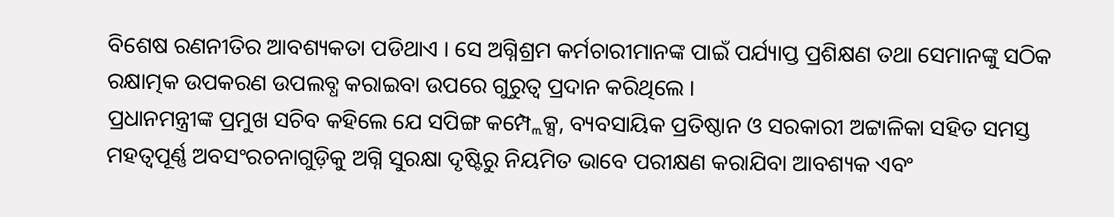ବିଶେଷ ରଣନୀତିର ଆବଶ୍ୟକତା ପଡିଥାଏ । ସେ ଅଗ୍ନିଶ୍ରମ କର୍ମଚାରୀମାନଙ୍କ ପାଇଁ ପର୍ଯ୍ୟାପ୍ତ ପ୍ରଶିକ୍ଷଣ ତଥା ସେମାନଙ୍କୁ ସଠିକ ରକ୍ଷାତ୍ମକ ଉପକରଣ ଉପଲବ୍ଧ କରାଇବା ଉପରେ ଗୁରୁତ୍ୱ ପ୍ରଦାନ କରିଥିଲେ ।
ପ୍ରଧାନମନ୍ତ୍ରୀଙ୍କ ପ୍ରମୁଖ ସଚିବ କହିଲେ ଯେ ସପିଙ୍ଗ କମ୍ପ୍ଲେକ୍ସ, ବ୍ୟବସାୟିକ ପ୍ରତିଷ୍ଠାନ ଓ ସରକାରୀ ଅଟ୍ଟାଳିକା ସହିତ ସମସ୍ତ ମହତ୍ୱପୂର୍ଣ୍ଣ ଅବସଂରଚନାଗୁଡ଼ିକୁ ଅଗ୍ନି ସୁରକ୍ଷା ଦୃଷ୍ଟିରୁ ନିୟମିତ ଭାବେ ପରୀକ୍ଷଣ କରାଯିବା ଆବଶ୍ୟକ ଏବଂ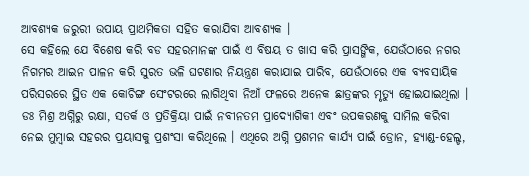ଆବଶ୍ୟକ ଜରୁରୀ ଉପାୟ ପ୍ରାଥମିକତା ସହିତ କରାଯିବା ଆବଶ୍ୟକ ।
ସେ କହିଲେ ଯେ ବିଶେଷ କରି ବଡ ସହରମାନଙ୍କ ପାଇଁ ଏ ବିଷୟ ତ ଖାସ କରି ପ୍ରାସଙ୍ଗିକ, ଯେଉଁଠାରେ ନଗର ନିଗମର ଆଇନ ପାଳନ କରି ସୁରତ ଭଳି ଘଟଣାର ନିୟନ୍ତ୍ରଣ କରାଯାଇ ପାରିବ, ଯେଉଁଠାରେ ଏକ ବ୍ୟବସାୟିକ ପରିସରରେ ସ୍ଥିତ ଏକ କୋଚିଙ୍ଗ ସେଂଟରରେ ଲାଗିଥିବା ନିଆଁ ଫଳରେ ଅନେକ ଛାତ୍ରଙ୍କର ମୃତ୍ୟୁ ହୋଇଯାଇଥିଲା ।
ଡଃ ମିଶ୍ର ଅଗ୍ନିରୁ ରକ୍ଷା, ସତର୍କ ଓ ପ୍ରତିକ୍ରିୟା ପାଇଁ ନବୀନତମ ପ୍ରାଦ୍ୟୋଗିକୀ ଏବଂ ଉପକରଣକୁ ସାମିଲ କରିବା ନେଇ ମୁମ୍ବାଇ ସହରର ପ୍ରୟାସକୁ ପ୍ରଶଂସା କରିଥିଲେ । ଏଥିରେ ଅଗ୍ନି ପ୍ରଶମନ କାର୍ଯ୍ୟ ପାଇଁ ଡ୍ରୋନ, ହ୍ୟାଣ୍ଡ-ହେଲ୍ଡ,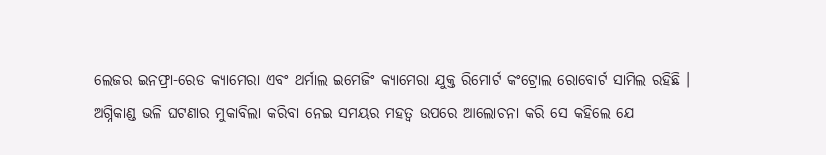ଲେଜର ଇନଫ୍ରା-ରେଡ କ୍ୟାମେରା ଏବଂ ଥର୍ମାଲ ଇମେଜିଂ କ୍ୟାମେରା ଯୁକ୍ତ ରିମୋର୍ଟ କଂଟ୍ରୋଲ ରୋବୋର୍ଟ ସାମିଲ ରହିଛି ।
ଅଗ୍ନିକାଣ୍ଡ ଭଳି ଘଟଣାର ମୁକାବିଲା କରିବା ନେଇ ସମୟର ମହତ୍ୱ ଉପରେ ଆଲୋଚନା କରି ସେ କହିଲେ ଯେ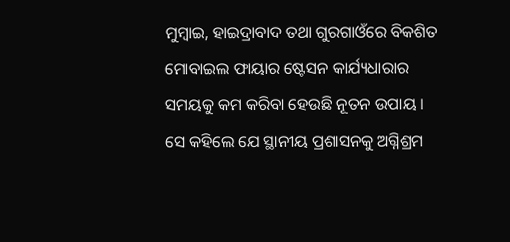ମୁମ୍ବାଇ, ହାଇଦ୍ରାବାଦ ତଥା ଗୁରଗାଓଁରେ ବିକଶିତ ମୋବାଇଲ ଫାୟାର ଷ୍ଟେସନ କାର୍ଯ୍ୟଧାରାର ସମୟକୁ କମ କରିବା ହେଉଛି ନୂତନ ଉପାୟ । ସେ କହିଲେ ଯେ ସ୍ଥାନୀୟ ପ୍ରଶାସନକୁ ଅଗ୍ନିଶ୍ରମ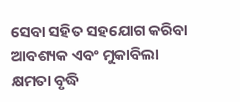ସେବା ସହିତ ସହଯୋଗ କରିବା ଆବଶ୍ୟକ ଏବଂ ମୁକାବିଲା କ୍ଷମତା ବୃଦ୍ଧି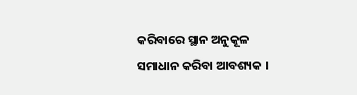କରିବାରେ ସ୍ଥାନ ଅନୁକୂଳ ସମାଧାନ କରିବା ଆବଶ୍ୟକ ।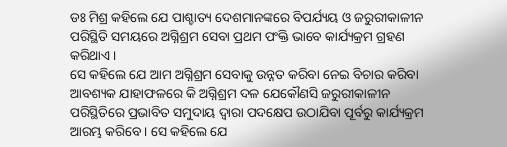ଡଃ ମିଶ୍ର କହିଲେ ଯେ ପାଶ୍ଚାତ୍ୟ ଦେଶମାନଙ୍କରେ ବିପର୍ଯ୍ୟୟ ଓ ଜରୁରୀକାଳୀନ ପରିସ୍ଥିତି ସମୟରେ ଅଗ୍ନିଶ୍ରମ ସେବା ପ୍ରଥମ ପଂକ୍ତି ଭାବେ କାର୍ଯ୍ୟକ୍ରମ ଗ୍ରହଣ କରିଥାଏ ।
ସେ କହିଲେ ଯେ ଆମ ଅଗ୍ନିଶ୍ରମ ସେବାକୁ ଉନ୍ନତ କରିବା ନେଇ ବିଚାର କରିବା ଆବଶ୍ୟକ ଯାହାଫଳରେ କି ଅଗ୍ନିଶ୍ରମ ଦଳ ଯେକୌଣସି ଜରୁରୀକାଳୀନ ପରିସ୍ଥିତିରେ ପ୍ରଭାବିତ ସମୁଦାୟ ଦ୍ୱାରା ପଦକ୍ଷେପ ଉଠାଯିବା ପୂର୍ବରୁ କାର୍ଯ୍ୟକ୍ରମ ଆରମ୍ଭ କରିବେ । ସେ କହିଲେ ଯେ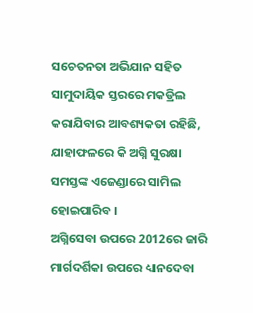ସଚେତନତା ଅଭିଯାନ ସହିତ ସାମୁଦାୟିକ ସ୍ତରରେ ମକଡ୍ରିଲ କରାଯିବାର ଆବଶ୍ୟକତା ରହିଛି, ଯାହାଫଳରେ କି ଅଗ୍ନି ସୁରକ୍ଷା ସମସ୍ତଙ୍କ ଏଜେଣ୍ଡାରେ ସାମିଲ ହୋଇପାରିବ ।
ଅଗ୍ନିସେବା ଉପରେ 2012ରେ ଜାରି ମାର୍ଗଦର୍ଶିକା ଉପରେ ଧ୍ୟାନଦେବା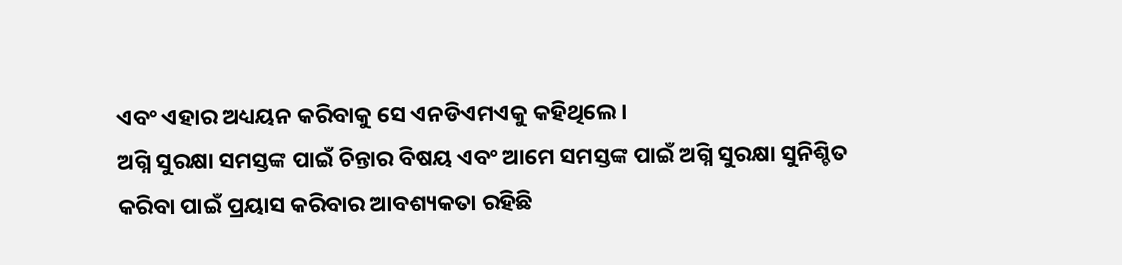ଏବଂ ଏହାର ଅଧ୍ୟୟନ କରିବାକୁ ସେ ଏନଡିଏମଏକୁ କହିଥିଲେ ।
ଅଗ୍ନି ସୁରକ୍ଷା ସମସ୍ତଙ୍କ ପାଇଁ ଚିନ୍ତାର ବିଷୟ ଏବଂ ଆମେ ସମସ୍ତଙ୍କ ପାଇଁ ଅଗ୍ନି ସୁରକ୍ଷା ସୁନିଶ୍ଚିତ କରିବା ପାଇଁ ପ୍ରୟାସ କରିବାର ଆବଶ୍ୟକତା ରହିଛି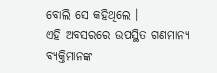ବୋଲି ସେ କହିଥିଲେ ।
ଏହି ଅବସରରେ ଉପସ୍ଥିତ ଗଣମାନ୍ୟ ବ୍ୟକ୍ତିମାନଙ୍କ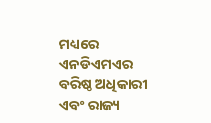ମଧ୍ୟରେ ଏନଡିଏମଏର ବରିଷ୍ଠ ଅଧିକାରୀ ଏବଂ ରାଜ୍ୟ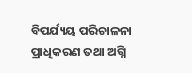ବିପର୍ଯ୍ୟୟ ପରିଚାଳନା ପ୍ରାଧିକରଣ ତଥା ଅଗ୍ନି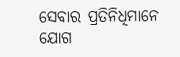ସେବାର ପ୍ରତିନିଧିମାନେ ଯୋଗ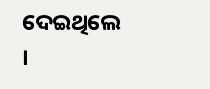ଦେଇଥିଲେ ।